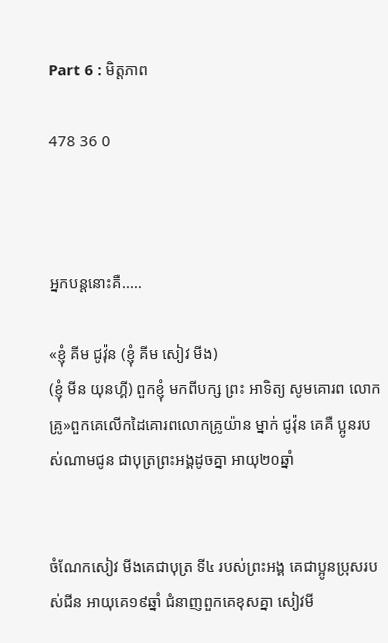Part 6 : មិត្តភាព

478 36 0



អ្នកបន្តនោះគឺ.....

«ខ្ញុំ គីម ជូវ៉ុន (ខ្ញុំ គីម សៀវ មីង)
(ខ្ញុំ មីន យុនហ្គី) ពួកខ្ញុំ មកពីបក្ស ព្រះ អាទិត្យ សូមគោរព លោកគ្រូ»ពួកគេលេីកដៃគោរពលោកគ្រូយ៉ាន ម្នាក់ ជូវ៉ុន គេគឺ ប្អូនរបស់ណាមជូន ជាបុត្រព្រះអង្គដូចគ្នា អាយុ២០ឆ្នាំ


ចំណែកសៀវ មីងគេជាបុត្រ ទី៤ របស់ព្រះអង្គ គេជាប្អូនប្រុសរបស់ជីន អាយុគេ១៩ឆ្នាំ ជំនាញពួកគេខុសគ្នា សៀវមី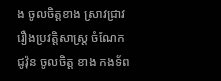ង ចូលចិត្តខាង ស្រាវជ្រាវ រឿងប្រវត្តិសាស្ត្រ ចំណែក ជូវ៉ុន ចូលចិត្ត ខាង កងទ័ព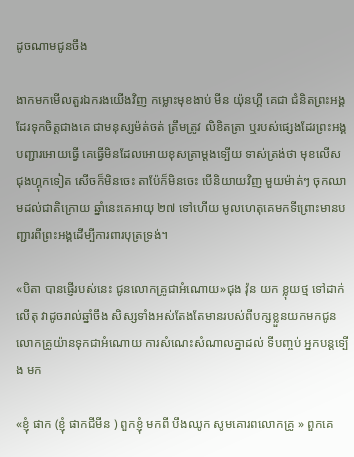ដូចណាមជូនចឹង

ងាកមកមេីលតួរឯករងយេីងវិញ កម្លោះមុខងាប់ មីន យ៉ុនហ្គី គេជា ជំនិតព្រះអង្គដែរទុកចិត្តជាងគេ ជាមនុស្សម៉ត់ចត់ ត្រឹមត្រូវ លិខិតត្រា ឬរបស់ផ្សេងដែរព្រះអង្គបញ្ជារអោយធ្វេី គេធ្វេីមិនដែលអោយខុសត្រាម្តងទ្បេីយ ទាស់ត្រង់ថា មុខលេីស ជុងហ្គុកទៀត សេីចក៏មិនចេះ តាប៉ែក៏មិនចេះ បេីនិយាយវិញ មួយម៉ាត់ៗ ចុកឈាមដល់ជាតិក្រោយ ឆ្នាំនេះគេអាយុ ២៧ ទៅហេីយ មូលហេតុគេមកទីព្រោះមានបញ្ជារពីព្រះអង្គដេីម្បីការពារបុត្រទ្រង់។

«បិតា បានផ្ញេីរបស់នេះ ជូនលោកគ្រូជាអំណោយ»ជុង វ៉ុន យក ខ្លុយថ្ម ទៅដាក់លេីតុ វាដូចរាល់ឆ្នាំចឹង សិស្សទាំងអស់តែងតែមានរបស់ពីបក្សខ្លួនយកមកជូនលោកគ្រូយ៉ានទុកជាអំណោយ ការសំណេះសំណាលគ្នាដល់ ទីបញ្ចប់ អ្នកបន្តទ្បេីង មក

«ខ្ញុំ ផាក (ខ្ញុំ ផាកជីមីន ) ពួកខ្ញុំ មកពី បឹងឈូក សូមគោរពលោកគ្រូ » ពួកគេ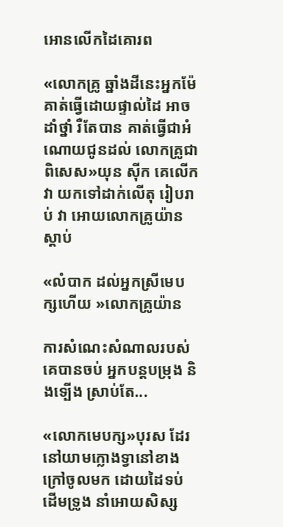អោនលេីកដៃគោរព

«លោកគ្រូ ឆ្នាំងដីនេះអ្នកម៉ែគាត់ធ្វេីដោយផ្ទាល់ដៃ អាច ដាំថ្នាំ រឺតែបាន គាត់ធ្វេីជាអំណោយជូនដល់ លោកគ្រូជាពិសេស»យុន សុីក គេលេីកវា យកទៅដាក់លេីតុ រៀបរាប់ វា អោយលោកគ្រូយ៉ានស្តាប់

«លំបាក ដល់អ្នកស្រីមេបក្សហេីយ »លោកគ្រូយ៉ាន

ការសំណេះសំណាលរបស់គេបានចប់ អ្នកបន្តបម្រុង និងទ្បេីង ស្រាប់តែ...

«លោកមេបក្ស»បុរស ដែរនៅយាមក្លោងទ្វានៅខាងក្រៅចូលមក ដោយដៃទប់ដេីមទ្រូង នាំអោយសិស្ស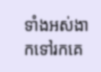ទាំងអស់ងាកទៅរកគេ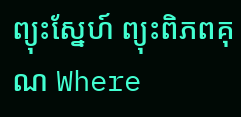ព្យុះស្នែហ៍ ព្យុះពិភពគុណ Where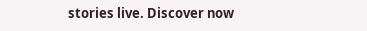stories live. Discover now